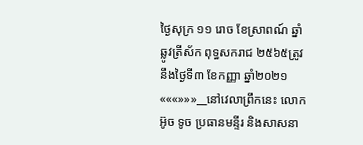ថ្ងៃសុក្រ ១១ រោច ខែស្រាពណ៍ ឆ្នាំឆ្លូវត្រីស័ក ពុទ្ធសករាជ ២៥៦៥ត្រូវនឹងថ្ងៃទី៣ ខែកញ្ញា ឆ្នាំ២០២១«««»»»__នៅវេលាព្រឹកនេះ លោក អ៊ូច ទូច ប្រធានមន្ទីរ និងសាសនា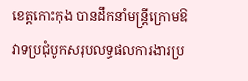ខេត្តកោះកុង បានដឹកនាំមន្ត្រីក្រោមឱវាទប្រជុំបូកសរុបលទ្ធផលការងារប្រ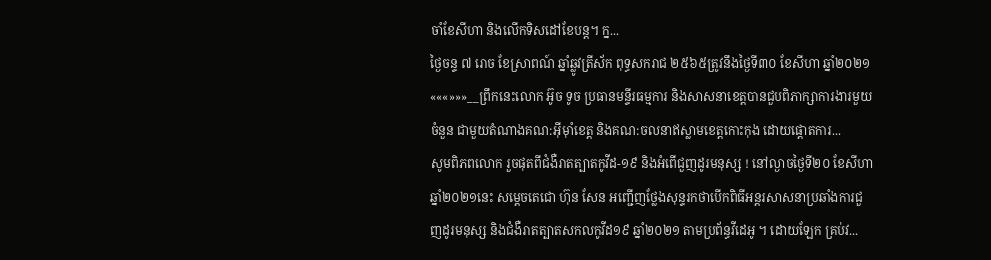ចាំខែសីហា និងលើកទិសដៅខែបន្ត។ ក្ន...
ថ្ងៃចន្ទ ៧ រោច ខែស្រាពណ៍ ឆ្នាំឆ្លូវត្រីស័ក ពុទ្ធសករាជ ២៥៦៥ត្រូវនឹងថ្ងៃទី៣០ ខែសីហា ឆ្នាំ២០២១«««»»»__ព្រឹកនេះលោក អ៊ូច ទូច ប្រធានមន្ទីរធម្មការ និងសាសនាខេត្តបានជួបពិភាក្សាការងារមួយចំនួន ជាមួយតំណាងគណ:អុីម៉ាំខេត្ត និងគណ:ចលនាឥស្លាមខេត្តកោះកុង ដោយផ្តោតការ...
សូមពិភពលោក រួចផុតពីជំងឺរាតត្បាតកូវីដ-១៩ និងអំពើជួញដូរមនុស្ស ! នៅល្ងាចថ្ងៃទី២០ ខែសីហា ឆ្នាំ២០២១នេះ សម្ដេចតេជោ ហ៊ុន សែន អញ្ជើញថ្លែងសុន្ទរកថាបើកពិធីអន្តរសាសនាប្រឆាំងការជួញដូរមនុស្ស និងជំងឺរាតត្បាតសកលកូវីដ១៩ ឆ្នាំ២០២១ តាមប្រព័ន្ធវីដេអូ ។ ដោយឡែក គ្រប់វ...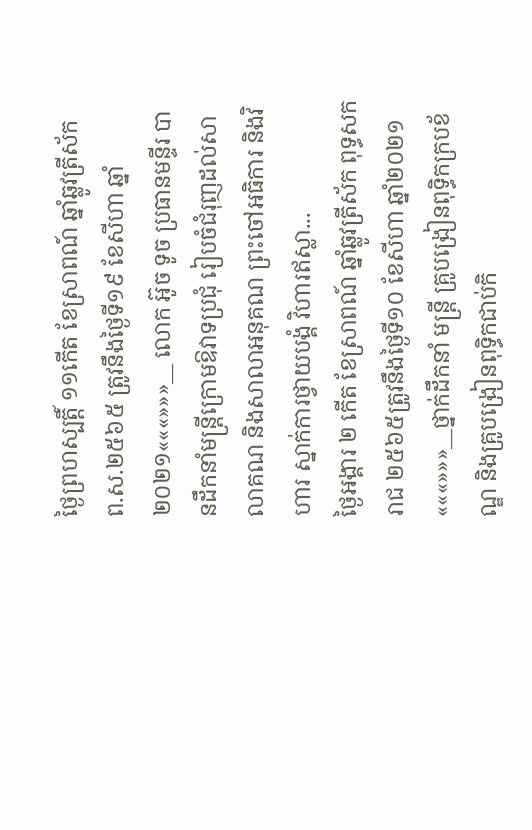ថ្ងៃព្រហស្បតិ៍្ត ១១កើត ខែស្រាពណ៍ ឆ្នាំឆ្លូវត្រីស័ក ព.ស.២៥៦៥ ត្រូវនឹងថ្ងៃទី១៩ ខែសីហា ឆ្នាំ ២០២១«««»»»__ លោក អ៊ូច ទូច ប្រធានមន្ទីរ បានដឹកនាំមន្ត្រីក្រោមឱវាទប្រជុំ រៀបចំជំរុញដល់សាលាគណ និងសាលាអនុគណ ព្រះចៅអធិការ និងវិហារ ស្នាក់ការថ្វាយបង្គំ វិហារឥស្លា...
ថ្ងៃអង្គារ ២ កើត ខែស្រាពណ៍ ឆ្នាំឆ្លូវត្រីស័ក ពុទ្ធសករាជ ២៥៦៥ត្រូវនឹងថ្ងៃទី១០ ខែសីហា ឆ្នាំ២០២១«««»»»__ថ្នាក់ដឹកនាំ មន្ត្រី គ្រូបង្រៀនពុទ្ធិកក្របខ័ណ្ឌ និងគ្រូបង្រៀនពុទ្ធិកជាប់កិ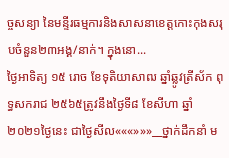ច្ចសន្យា នៃមន្ទីរធម្មការនិងសាសនាខេត្តកោះកុងសរុបចំនួន២៣អង្គ/នាក់។ ក្នុងនោ...
ថ្ងៃអាទិត្យ ១៥ រោច ខែទុតិយាសាឍ ឆ្នាំឆ្លូវត្រីស័ក ពុទ្ធសករាជ ២៥៦៥ត្រូវនឹងថ្ងៃទី៨ ខែសីហា ឆ្នាំ២០២១ថ្ងៃនេះ ជាថ្ងៃសីល«««»»»__ថ្នាក់ដឹកនាំ ម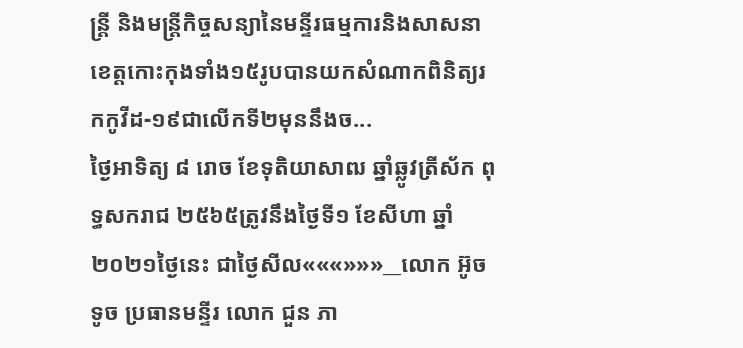ន្ត្រី និងមន្ត្រីកិច្ចសន្យានៃមន្ទីរធម្មការនិងសាសនាខេត្តកោះកុងទាំង១៥រូបបានយកសំណាកពិនិត្យរកកូវីដ-១៩ជាលើកទី២មុននឹងច...
ថ្ងៃអាទិត្យ ៨ រោច ខែទុតិយាសាឍ ឆ្នាំឆ្លូវត្រីស័ក ពុទ្ធសករាជ ២៥៦៥ត្រូវនឹងថ្ងៃទី១ ខែសីហា ឆ្នាំ២០២១ថ្ងៃនេះ ជាថ្ងៃសីល«««»»»__លោក អ៊ូច ទូច ប្រធានមន្ទីរ លោក ជួន ភា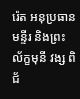រ៉េត អនុប្រធានមន្ទីរ និងព្រះល័ក្ខមុនី វង្ស ពិជ័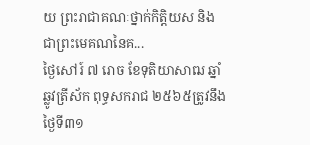យ ព្រះរាជាគណៈថ្នាក់កិត្តិយស និងជាព្រះមេគណនៃគ...
ថ្ងៃសៅរ៍ ៧ រោច ខែទុតិយាសាឍ ឆ្នាំឆ្លូវត្រីស័ក ពុទ្ធសករាជ ២៥៦៥ត្រូវនឹងថ្ងៃទី៣១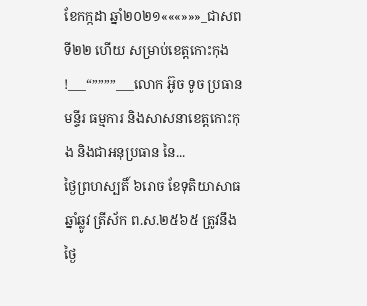ខែកក្កដា ឆ្នាំ២០២១«««»»»_ជាសពទី២២ ហើយ សម្រាប់ខេត្តកោះកុង !___“””””___លោក អ៊ូច ទូច ប្រធានមន្ទីរ ធម្មការ និងសាសនាខេត្តកោះកុង និងជាអនុប្រធាន នៃ...
ថ្ងៃព្រហស្បតិ៍ ៦រោច ខែទុតិយាសាធ ឆ្នាំឆ្លូវ ត្រីស័ក ព.ស.២៥៦៥ ត្រូវនឹងថ្ងៃ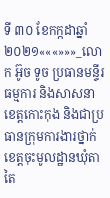ទី ៣០ ខែកក្កដាឆ្នាំ ២០២១«««»»»_លោក អ៊ូច ទូច ប្រធានមន្ទីរធម្មការ និងសាសនាខេត្តកោះកុង និងជាប្រធានក្រុមការងារថ្នាក់ខេត្តចុះមូលដ្ឋានឃុំតាតៃ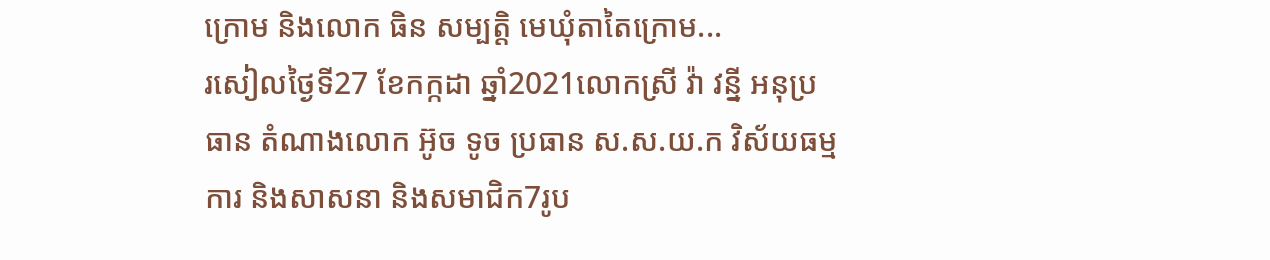ក្រោម និងលោក ធិន សម្បត្តិ មេឃុំតាតៃក្រោម...
រសៀលថ្ងៃទី27 ខែកក្កដា ឆ្នាំ2021លោកស្រី វ៉ា វន្នី អនុប្រធាន តំណាងលោក អ៊ូច ទូច ប្រធាន ស.ស.យ.ក វិស័យធម្មការ និងសាសនា និងសមាជិក7រូប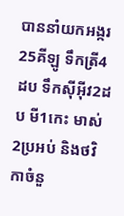បាននាំយកអង្ករ25គីឡូ ទឹកត្រី4ដប ទឹកសុីអុីវ2ដប មី1កេះ មាស់2ប្រអប់ និងថវិកាចំនួ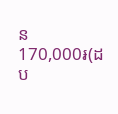ន 170,000៛(ដប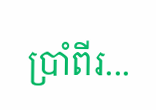ប្រាំពីរ...